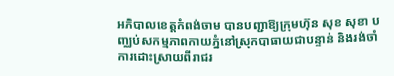អភិបាលខេត្តកំពង់ចាម បានបញ្ជាឱ្យក្រុមហ៊ុន សុខ សុខា បញ្ឈប់សកម្មភាពកាយភ្នំនៅស្រុកបាធាយជាបន្ទាន់ និងរង់ចាំការដោះស្រាយពីរាជរ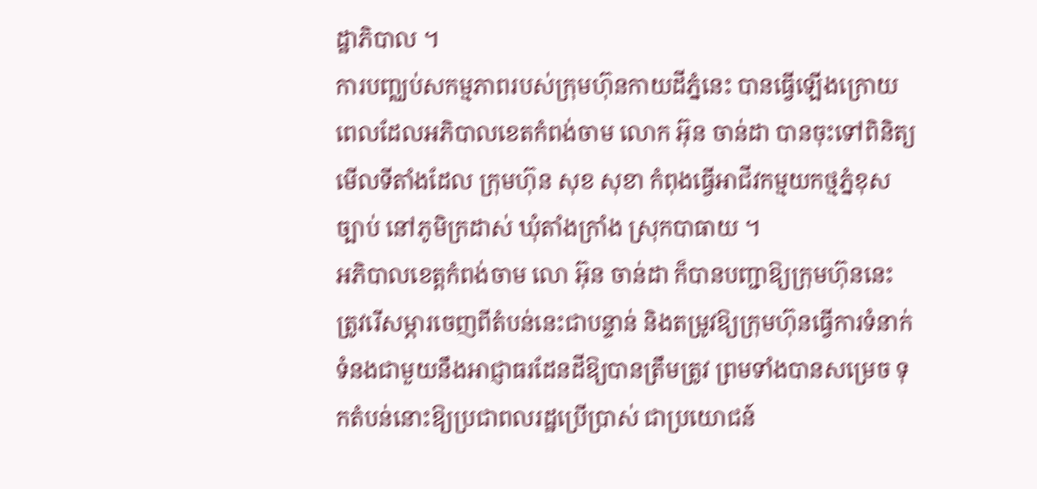ដ្ឋាភិបាល ។
ការបញ្ឈប់សកម្មភាពរបស់ក្រុមហ៊ុនកាយដីភ្នំនេះ បានធ្វើឡើងក្រោយពេលដែលអភិបាលខេតកំពង់ចាម លោក អ៊ុន ចាន់ដា បានចុះទៅពិនិត្យមើលទីតាំងដែល ក្រុមហ៊ុន សុខ សុខា កំពុងធ្វើអាជីវកម្មយកថ្មភ្នំខុសច្បាប់ នៅភូមិក្រដាស់ ឃុំតាំងក្រាំង ស្រុកបាធាយ ។
អភិបាលខេត្តកំពង់ចាម លោ អ៊ុន ចាន់ដា ក៏បានបញ្ជាឱ្យក្រុមហ៊ុននេះ ត្រូវរើសម្ភារចេញពីតំបន់នេះជាបន្ទាន់ និងតម្រូវឱ្យក្រុមហ៊ុនធ្វើការទំនាក់ទំនងជាមួយនឹងអាជ្ញាធរដែនដីឱ្យបានត្រឹមត្រូវ ព្រមទាំងបានសម្រេច ទុកតំបន់នោះឱ្យប្រជាពលរដ្ឋប្រើប្រាស់ ជាប្រយោជន៍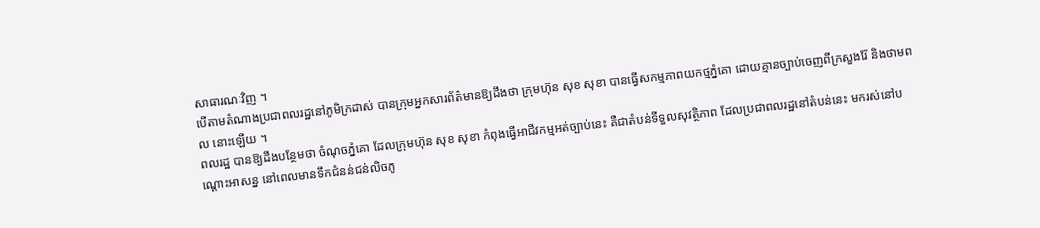សាធារណៈវិញ ។
បើតាមតំណាងប្រជាពលរដ្ឋនៅភូមិក្រដាស់ បានក្រុមអ្នកសារព័ត៌មានឱ្យដឹងថា ក្រុមហ៊ុន សុខ សុខា បានធ្វើសកម្មភាពយកថ្មភ្នំគោ ដោយគ្មានច្បាប់ចេញពីក្រសួងរ៉ែ និងថាមពល នោះឡើយ ។
ពលរដ្ឋ បានឱ្យដឹងបន្ថែមថា ចំណុចភ្នំគោ ដែលក្រុមហ៊ុន សុខ សុខា កំពុងធ្វើអាជីវកម្មអត់ច្បាប់នេះ គឺជាតំបន់ទីទួលសុវត្ថិភាព ដែលប្រជាពលរដ្ឋនៅតំបន់នេះ មករស់នៅបណ្ដោះអាសន្ន នៅពេលមានទឹកជំនន់ជន់លិចភូ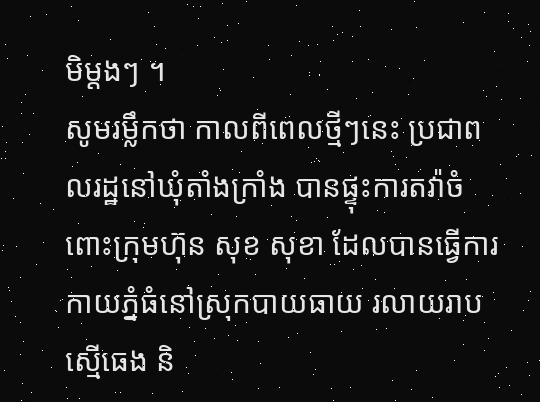មិម្តងៗ ។
សូមរម្លឹកថា កាលពីពេលថ្មីៗនេះ ប្រជាពលរដ្ឋនៅឃុំតាំងក្រាំង បានផ្ទុះការតវ៉ាចំពោះក្រុមហ៊ុន សុខ សុខា ដែលបានធ្វើការកាយភ្នំធំនៅស្រុកបាយធាយ រលាយរាបស្មើធេង និ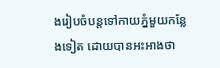ងរៀបចំបន្ដទៅកាយភ្នំមួយកន្លែងទៀត ដោយបានអះអាងថា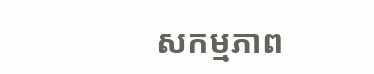សកម្មភាព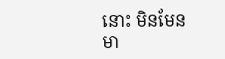នោះ មិនមែនមា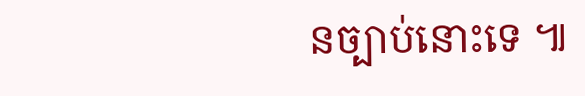នច្បាប់នោះទេ ៕